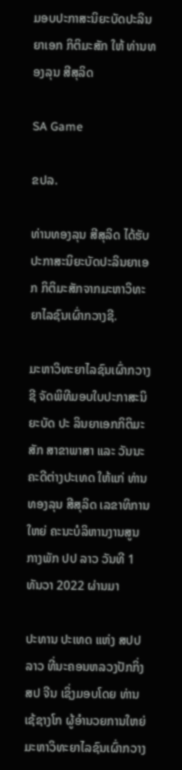ມອບປະກາສະນິຍະບັດປະລິນຍາເອກ ກິຕິມະສັກ ໃຫ້ ທ່ານທອງລຸນ ສີສຸລິດ

SA Game

ຂປລ.

ທ່ານທອງລຸນ ສີສຸລິດ ໄດ້ຮັບປະກາສະນິຍະບັດປະລິນຍາເອກ ກິຕິມະສັກຈາກມະຫາວິທະຍາໄລຊົນເຜົ່າກວາງຊີ.

ມະຫາວິທະຍາໄລຊົນເຜົ່າກວາງຊີ ຈັດພິທີມອບໃບປະກາສະນິຍະບັດ ປະ ລິນຍາເອກກິຕິມະສັກ ສາຂາພາສາ ແລະ ວັນນະຄະດີຕ່າງປະເທດ ໃຫ້ແກ່ ທ່ານ ທອງລຸນ ສີສຸລິດ ເລຂາທິການໃຫຍ່ ຄະນະບໍລິຫານງານສູນກາງພັກ ປປ ລາວ ວັນທີ 1 ທັນວາ 2022 ຜ່ານມາ

ປະທານ ປະເທດ ແຫ່ງ ສປປ ລາວ ທີ່ນະຄອນຫລວງປັກກິ່ງ ສປ ຈີນ ເຊິ່ງມອບໂດຍ ທ່ານ ເຊ້ຊາງໂກ ຜູ້ອຳນວຍການໃຫຍ່ ມະຫາວິທະຍາໄລຊົນເຜົ່າກວາງ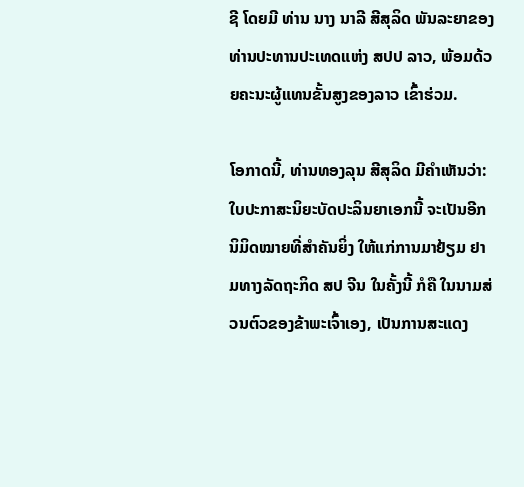ຊີ ໂດຍມີ ທ່ານ ນາງ ນາລີ ສີສຸລິດ ພັນລະຍາຂອງທ່ານປະທານປະເທດແຫ່ງ ສປປ ລາວ, ພ້ອມດ້ວຍຄະນະຜູ້ແທນຂັ້ນສູງຂອງລາວ ເຂົ້າຮ່ວມ.

ໂອກາດນີ້, ທ່ານທອງລຸນ ສີສຸລິດ ມີຄໍາເຫັນວ່າ: ໃບປະກາສະນິຍະບັດປະລິນຍາເອກນີ້ ຈະເປັນອີກນິມິດໝາຍທີ່ສຳຄັນຍິ່ງ ໃຫ້ແກ່ການມາຢ້ຽມ ຢາມທາງລັດຖະກິດ ສປ ຈີນ ໃນຄັ້ງນີ້ ກໍຄື ໃນນາມສ່ວນຕົວຂອງຂ້າພະເຈົ້າເອງ, ເປັນການສະແດງ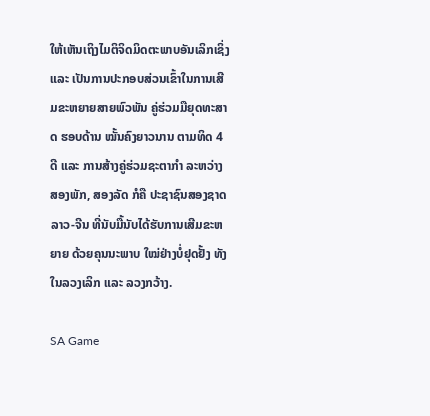ໃຫ້ເຫັນເຖິງໄມຕິຈິດມິດຕະພາບອັນເລິກເຊິ່ງ ແລະ ເປັນການປະກອບສ່ວນເຂົ້າໃນການເສີມຂະຫຍາຍສາຍພົວພັນ ຄູ່ຮ່ວມມືຍຸດທະສາດ ຮອບດ້ານ ໝັ້ນຄົງຍາວນານ ຕາມທິດ 4 ດີ ແລະ ການສ້າງຄູ່ຮ່ວມຊະຕາກໍາ ລະຫວ່າງ ສອງພັກ, ສອງລັດ ກໍຄື ປະຊາຊົນສອງຊາດ ລາວ-ຈີນ ທີ່ນັບມື້ນັບໄດ້ຮັບການເສີມຂະຫຍາຍ ດ້ວຍຄຸນນະພາບ ໃໝ່ຢ່າງບໍ່ຢຸດຢັ້ງ ທັງໃນລວງເລິກ ແລະ ລວງກວ້າງ.

SA Game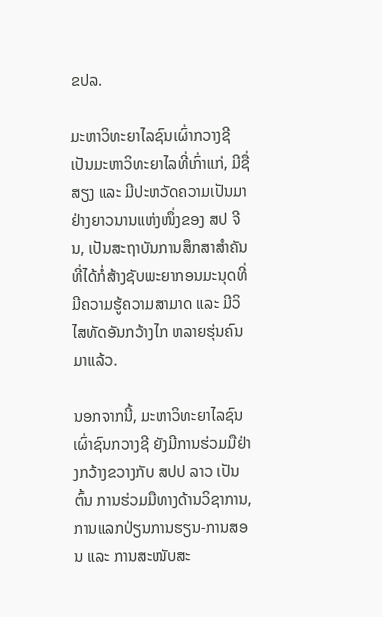ຂປລ.

ມະຫາວິທະຍາໄລຊົນເຜົ່າກວາງຊີ ເປັນມະຫາວິທະຍາໄລທີ່ເກົ່າແກ່, ມີຊື່ສຽງ ແລະ ມີປະຫວັດຄວາມເປັນມາຢ່າງຍາວນານແຫ່ງໜຶ່ງຂອງ ສປ ຈີນ, ເປັນສະຖາບັນການສຶກສາສຳຄັນ ທີ່ໄດ້ກໍ່ສ້າງຊັບພະຍາກອນມະນຸດທີ່ມີຄວາມຮູ້ຄວາມສາມາດ ແລະ ມີວິໄສທັດອັນກວ້າງໄກ ຫລາຍຮຸ່ນຄົນມາແລ້ວ.

ນອກຈາກນີ້, ມະຫາວິທະຍາໄລຊົນ ເຜົ່າຊົນກວາງຊີ ຍັງມີການຮ່ວມມືຢ່າງກວ້າງຂວາງກັບ ສປປ ລາວ ເປັນຕົ້ນ ການຮ່ວມມືທາງດ້ານວິຊາການ, ການແລກປ່ຽນການຮຽນ-ການສອນ ແລະ ການສະໜັບສະ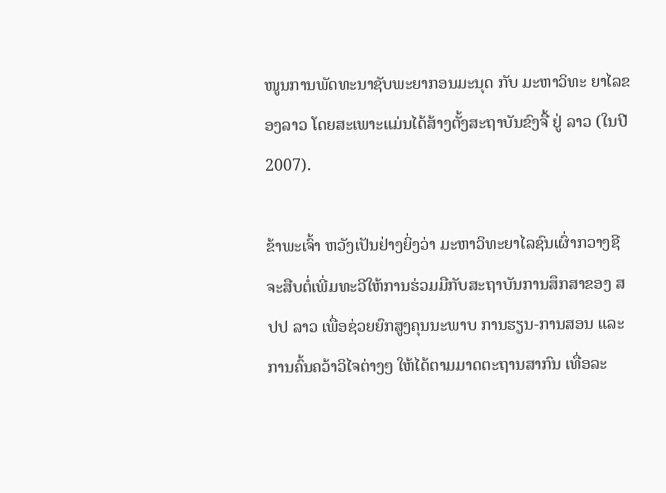ໜູນການພັດທະນາຊັບພະຍາກອນມະນຸດ ກັບ ມະຫາວິທະ ຍາໄລຂອງລາວ ໂດຍສະເພາະແມ່ນໄດ້ສ້າງຕັ້ງສະຖາບັນຂົງຈື້ ຢູ່ ລາວ (ໃນປີ 2007).

ຂ້າພະເຈົ້າ ຫວັງເປັນຢ່າງຍິ່ງວ່າ ມະຫາວິທະຍາໄລຊົນເຜົ່າກວາງຊີ ຈະສືບຕໍ່ເພີ່ມທະວີໃຫ້ການຮ່ວມມືກັບສະຖາບັນການສຶກສາຂອງ ສປປ ລາວ ເພື່ອຊ່ວຍຍົກສູງຄຸນນະພາບ ການຮຽນ-ການສອນ ແລະ ການຄົ້ນຄວ້າວິໄຈຕ່າງໆ ໃຫ້ໄດ້ຕາມມາດຕະຖານສາກົນ ເທື່ອລະ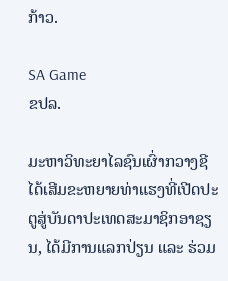ກ້າວ.

SA Game
ຂປລ.

ມະຫາວິທະຍາໄລຊົນເຜົ່າກວາງຊີ ໄດ້ເສີມຂະຫຍາຍທ່າແຮງທີ່ເປີດປະຕູສູ່ບັນດາປະເທດສະມາຊິກອາຊຽນ, ໄດ້ມີການແລກປ່ຽນ ແລະ ຮ່ວມ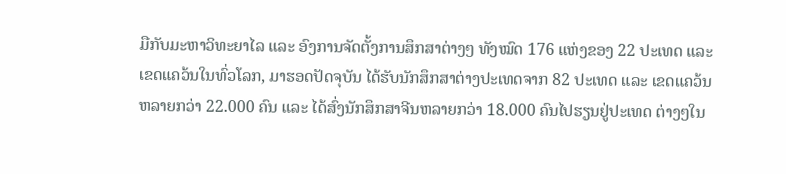ມືກັບມະຫາວິທະຍາໄລ ແລະ ອົງການຈັດຕັ້ງການສຶກສາຕ່າງໆ ທັງໝົດ 176 ແຫ່ງຂອງ 22 ປະເທດ ແລະ ເຂດແຄວ້ນໃນທົ່ວໂລກ, ມາຮອດປັດຈຸບັນ ໄດ້ຮັບນັກສຶກສາຕ່າງປະເທດຈາກ 82 ປະເທດ ແລະ ເຂດແຄວ້ນ ຫລາຍກວ່າ 22.000 ຄົນ ແລະ ໄດ້ສົ່ງນັກສຶກສາຈີນຫລາຍກວ່າ 18.000 ຄົນໄປຮຽນຢູ່ປະເທດ ຕ່າງໆໃນ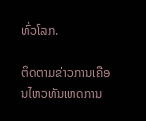ທົ່ວໂລກ.

ຕິດຕາມຂ່າວການເຄືອນໄຫວທັນເຫດການ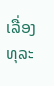ເລື່ອງທຸລະ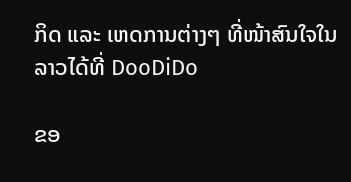ກິດ ແລະ ເຫດການຕ່າງໆ ທີ່ໜ້າສົນໃຈໃນລາວໄດ້ທີ່ DooDiDo

ຂອ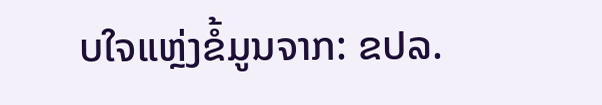ບໃຈແຫຼ່ງຂໍ້ມູນຈາກ: ຂປລ.